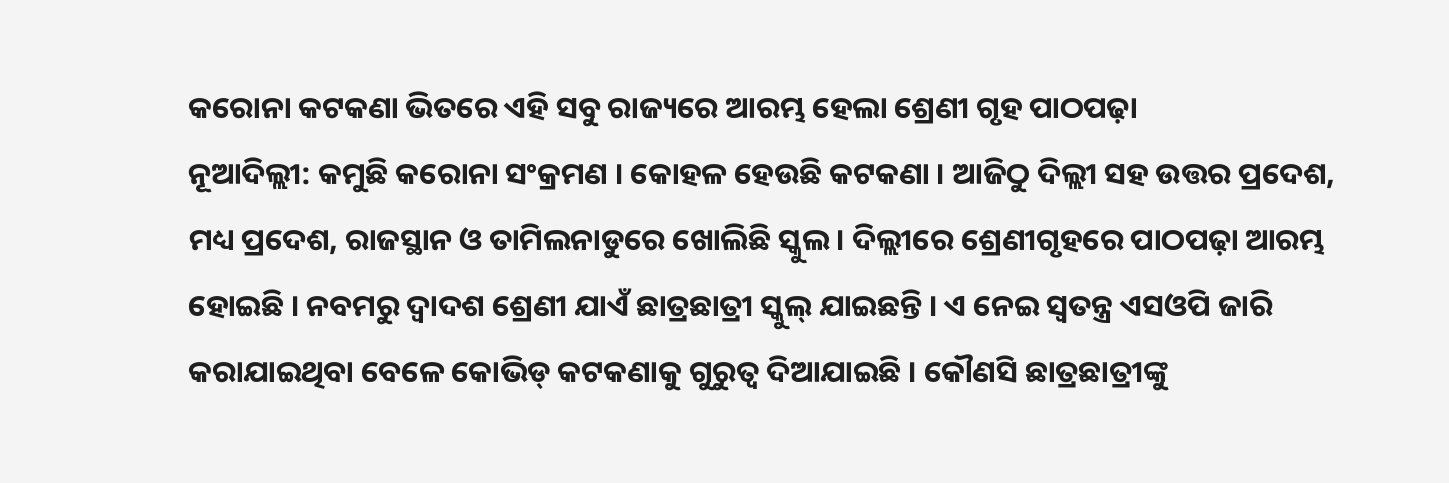କରୋନା କଟକଣା ଭିତରେ ଏହି ସବୁ ରାଜ୍ୟରେ ଆରମ୍ଭ ହେଲା ଶ୍ରେଣୀ ଗୃହ ପାଠପଢ଼ା
ନୂଆଦିଲ୍ଲୀ: କମୁଛି କରୋନା ସଂକ୍ରମଣ । କୋହଳ ହେଉଛି କଟକଣା । ଆଜିଠୁ ଦିଲ୍ଲୀ ସହ ଉତ୍ତର ପ୍ରଦେଶ, ମଧ୍ୟ ପ୍ରଦେଶ, ରାଜସ୍ଥାନ ଓ ତାମିଲନାଡୁରେ ଖୋଲିଛି ସ୍କୁଲ । ଦିଲ୍ଲୀରେ ଶ୍ରେଣୀଗୃହରେ ପାଠପଢ଼ା ଆରମ୍ଭ ହୋଇଛି । ନବମରୁ ଦ୍ୱାଦଶ ଶ୍ରେଣୀ ଯାଏଁ ଛାତ୍ରଛାତ୍ରୀ ସ୍କୁଲ୍ ଯାଇଛନ୍ତି । ଏ ନେଇ ସ୍ୱତନ୍ତ୍ର ଏସଓପି ଜାରି କରାଯାଇଥିବା ବେଳେ କୋଭିଡ୍ କଟକଣାକୁ ଗୁରୁତ୍ୱ ଦିଆଯାଇଛି । କୌଣସି ଛାତ୍ରଛାତ୍ରୀଙ୍କୁ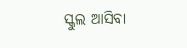ସ୍କୁଲ ଆସିବା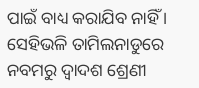ପାଇଁ ବାଧ୍ୟ କରାଯିବ ନାହିଁ ।
ସେହିଭଳି ତାମିଲନାଡୁରେ ନବମରୁ ଦ୍ୱାଦଶ ଶ୍ରେଣୀ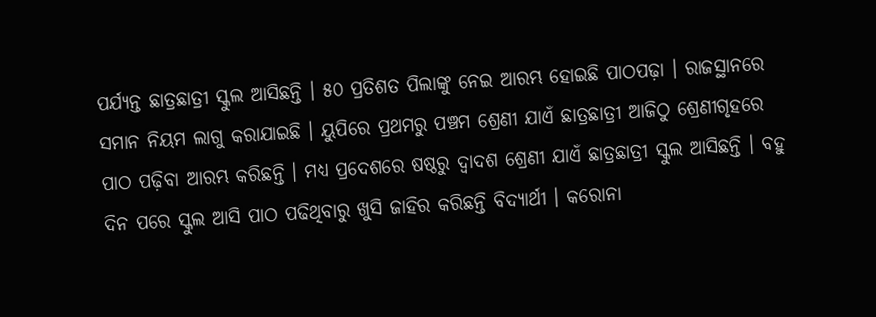ପର୍ଯ୍ୟନ୍ତ ଛାତ୍ରଛାତ୍ରୀ ସ୍କୁଲ ଆସିଛନ୍ତି । ୫୦ ପ୍ରତିଶତ ପିଲାଙ୍କୁ ନେଇ ଆରମ୍ଭ ହୋଇଛି ପାଠପଢ଼ା । ରାଜସ୍ଥାନରେ ସମାନ ନିୟମ ଲାଗୁ କରାଯାଇଛି । ୟୁପିରେ ପ୍ରଥମରୁ ପଞ୍ଚମ ଶ୍ରେଣୀ ଯାଏଁ ଛାତ୍ରଛାତ୍ରୀ ଆଜିଠୁ ଶ୍ରେଣୀଗୃହରେ ପାଠ ପଢ଼ିବା ଆରମ୍ଭ କରିଛନ୍ତି । ମଧ୍ୟ ପ୍ରଦେଶରେ ଷଷ୍ଠରୁ ଦ୍ୱାଦଶ ଶ୍ରେଣୀ ଯାଏଁ ଛାତ୍ରଛାତ୍ରୀ ସ୍କୁଲ ଆସିଛନ୍ତି । ବହୁ ଦିନ ପରେ ସ୍କୁଲ ଆସି ପାଠ ପଢିଥିବାରୁ ଖୁସି ଜାହିର କରିଛନ୍ତି ବିଦ୍ୟାର୍ଥୀ । କରୋନା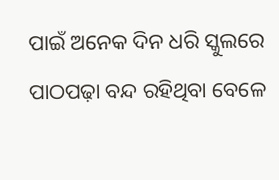ପାଇଁ ଅନେକ ଦିନ ଧରି ସ୍କୁଲରେ ପାଠପଢ଼ା ବନ୍ଦ ରହିଥିବା ବେଳେ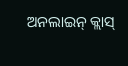ଅନଲାଇନ୍ କ୍ଲାସ୍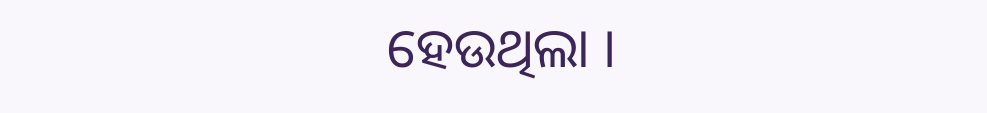ହେଉଥିଲା ।